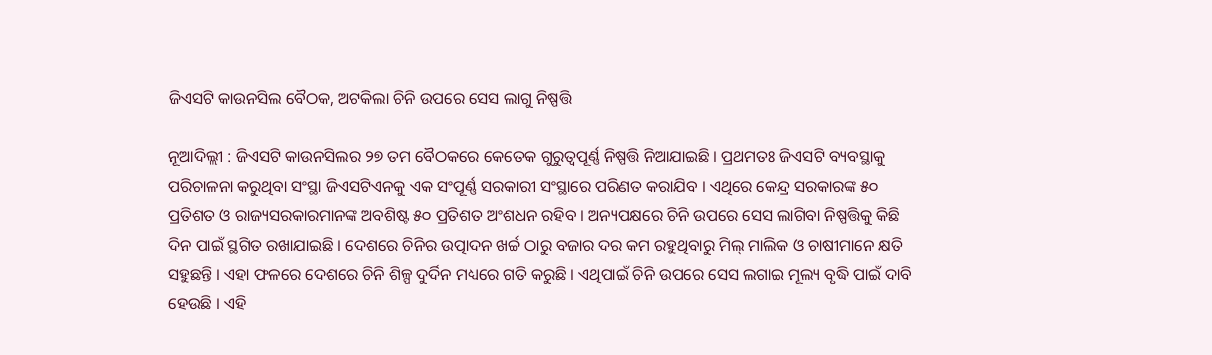ଜିଏସଟି କାଉନସିଲ ବୈଠକ, ଅଟକିଲା ଚିନି ଉପରେ ସେସ ଲାଗୁ ନିଷ୍ପତ୍ତି

ନୂଆଦିଲ୍ଲୀ : ଜିଏସଟି କାଉନସିଲର ୨୭ ତମ ବୈଠକରେ କେତେକ ଗୁରୁତ୍ୱପୂର୍ଣ୍ଣ ନିଷ୍ପତ୍ତି ନିଆଯାଇଛି । ପ୍ରଥମତଃ ଜିଏସଟି ବ୍ୟବସ୍ଥାକୁ ପରିଚାଳନା କରୁଥିବା ସଂସ୍ଥା ଜିଏସଟିଏନକୁ ଏକ ସଂପୂର୍ଣ୍ଣ ସରକାରୀ ସଂସ୍ଥାରେ ପରିଣତ କରାଯିବ । ଏଥିରେ କେନ୍ଦ୍ର ସରକାରଙ୍କ ୫୦ ପ୍ରତିଶତ ଓ ରାଜ୍ୟସରକାରମାନଙ୍କ ଅବଶିଷ୍ଟ ୫୦ ପ୍ରତିଶତ ଅଂଶଧନ ରହିବ । ଅନ୍ୟପକ୍ଷରେ ଚିନି ଉପରେ ସେସ ଲାଗିବା ନିଷ୍ପତ୍ତିକୁ କିଛି ଦିନ ପାଇଁ ସ୍ଥଗିତ ରଖାଯାଇଛି । ଦେଶରେ ଚିନିର ଉତ୍ପାଦନ ଖର୍ଚ୍ଚ ଠାରୁ ବଜାର ଦର କମ ରହୁଥିବାରୁ ମିଲ୍‌ ମାଲିକ ଓ ଚାଷୀମାନେ କ୍ଷତି ସହୁଛନ୍ତି । ଏହା ଫଳରେ ଦେଶରେ ଚିନି ଶିଳ୍ପ ଦୁର୍ଦିନ ମଧ୍ୟରେ ଗତି କରୁଛି । ଏଥିପାଇଁ ଚିନି ଉପରେ ସେସ ଲଗାଇ ମୂଲ୍ୟ ବୃଦ୍ଧି ପାଇଁ ଦାବି ହେଉଛି । ଏହି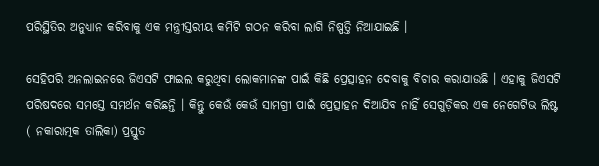ପରିସ୍ଥିତିର ଅନୁଧ୍ୟାନ କରିବାକୁ ଏକ ମନ୍ତ୍ରୀସ୍ତରୀୟ କମିଟି ଗଠନ କରିବା ଲାଗି ନିଷ୍ପତ୍ତି ନିଆଯାଇଛି ।

ସେହିପରି ଅନଲାଇନରେ ଜିଏସଟି ଫାଇଲ କରୁଥିବା ଲୋକମାନଙ୍କ ପାଇଁ କିଛି ପ୍ରେତ୍ସାହନ ଦେବାକୁ ବିଚାର କରାଯାଉଛି । ଏହାକୁ ଜିଏସଟି ପରିଷଦରେ ସମସ୍ତେ ସମର୍ଥନ କରିଛନ୍ତି । କିନ୍ତୁ କେଉଁ କେଉଁ ସାମଗ୍ରୀ ପାଇଁ ପ୍ରେତ୍ସାହନ ଦିଆଯିବ ନାହିଁ ସେଗୁଡ଼ିକର ଏକ ନେଗେଟିଭ ଲିଷ୍ଟ ( ନକାରାତ୍ମକ ତାଲିକା) ପ୍ରସ୍ତୁତ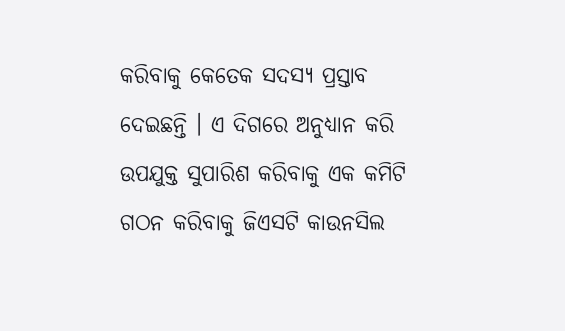କରିବାକୁ କେତେକ ସଦସ୍ୟ ପ୍ରସ୍ତାବ ଦେଇଛନ୍ତି । ଏ ଦିଗରେ ଅନୁଧ୍ୟାନ କରି ଉପଯୁକ୍ତ ସୁପାରିଶ କରିବାକୁ ଏକ କମିଟି ଗଠନ କରିବାକୁ ଜିଏସଟି କାଉନସିଲ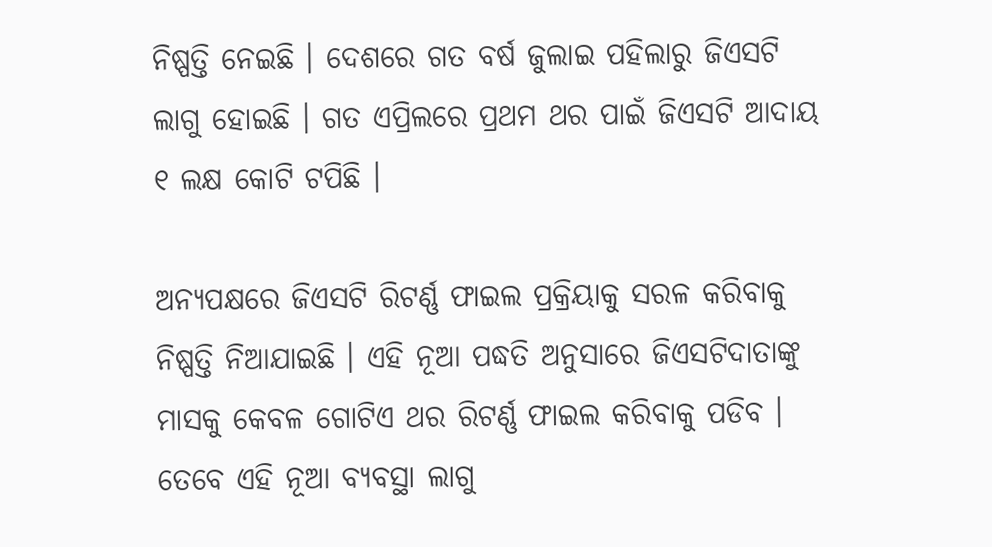ନିଷ୍ପତ୍ତି ନେଇଛି । ଦେଶରେ ଗତ ବର୍ଷ ଜୁଲାଇ ପହିଲାରୁ ଜିଏସଟି ଲାଗୁ ହୋଇଛି । ଗତ ଏପ୍ରିଲରେ ପ୍ରଥମ ଥର ପାଇଁ ଜିଏସଟି ଆଦାୟ ୧ ଲକ୍ଷ କୋଟି ଟପିଛି ।

ଅନ୍ୟପକ୍ଷରେ ଜିଏସଟି ରିଟର୍ଣ୍ଣ ଫାଇଲ ପ୍ରକ୍ରିୟାକୁ ସରଳ କରିବାକୁ ନିଷ୍ପତ୍ତି ନିଆଯାଇଛି । ଏହି ନୂଆ ପଦ୍ଧତି ଅନୁସାରେ ଜିଏସଟିଦାତାଙ୍କୁ ମାସକୁ କେବଳ ଗୋଟିଏ ଥର ରିଟର୍ଣ୍ଣ ଫାଇଲ କରିବାକୁ ପଡିବ । ତେବେ ଏହି ନୂଆ ବ୍ୟବସ୍ଥା ଲାଗୁ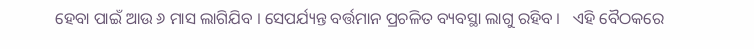ହେବା ପାଇଁ ଆଉ ୬ ମାସ ଲାଗିଯିବ । ସେପର୍ଯ୍ୟନ୍ତ ବର୍ତ୍ତମାନ ପ୍ରଚଳିତ ବ୍ୟବସ୍ଥା ଲାଗୁ ରହିବ ।   ଏହି ବୈଠକରେ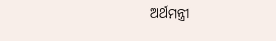ଅର୍ଥମନ୍ତ୍ରୀ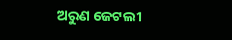ଅରୁଣ ଜେଟଲୀ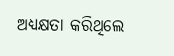ଅଧ୍ୟକ୍ଷତା କରିଥିଲେ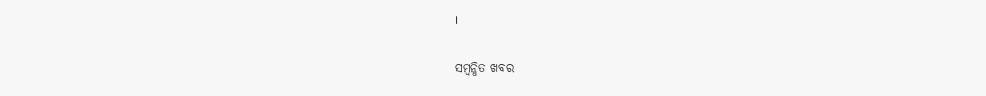।

ସମ୍ବନ୍ଧିତ ଖବର